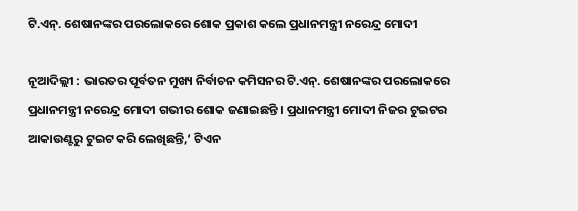ଟି.ଏନ୍. ଶେଷାନଙ୍କର ପରଲୋକରେ ଶୋକ ପ୍ରକାଶ କଲେ ପ୍ରଧାନମନ୍ତ୍ରୀ ନରେନ୍ଦ୍ର ମୋଦୀ

ନୂଆଦିଲ୍ଲୀ : ଭାରତର ପୂର୍ବତନ ମୁଖ୍ୟ ନିର୍ବାଚନ କମିସନର ଟି.ଏନ୍. ଶେଷାନଙ୍କର ପରଲୋକରେ ପ୍ରଧାନମନ୍ତ୍ରୀ ନରେନ୍ଦ୍ର ମୋଦୀ ଗଭୀର ଶୋକ ଜଣାଇଛନ୍ତି । ପ୍ରଧାନମନ୍ତ୍ରୀ ମୋଦୀ ନିଜର ଟୁଇଟର ଆକାଉଣ୍ଟରୁ ଟୁଇଟ କରି ଲେଖିଛନ୍ତି,‘ ଟିଏନ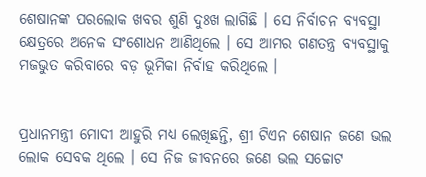ଶେଷାନଙ୍କ ପରଲୋକ ଖବର ଶୁଣି ଦୁଃଖ ଲାଗିଛି । ସେ ନିର୍ବାଚନ ବ୍ୟବସ୍ଥା କ୍ଷେତ୍ରରେ ଅନେକ ସଂଶୋଧନ ଆଣିଥିଲେ । ସେ ଆମର ଗଣତନ୍ତ୍ର ବ୍ୟବସ୍ଥାକୁ ମଜଭୁତ କରିବାରେ ବଡ଼ ଭୂମିକା ନିର୍ବାହ କରିଥିଲେ ।


ପ୍ରଧାନମନ୍ତ୍ରୀ ମୋଦୀ ଆହୁରି ମଧ୍ୟ ଲେଖିଛନ୍ତି, ଶ୍ରୀ ଟିଏନ ଶେଷାନ ଜଣେ ଭଲ ଲୋକ ସେବକ ଥିଲେ । ସେ ନିଜ ଜୀବନରେ ଜଣେ ଭଲ ସଚ୍ଚୋଟ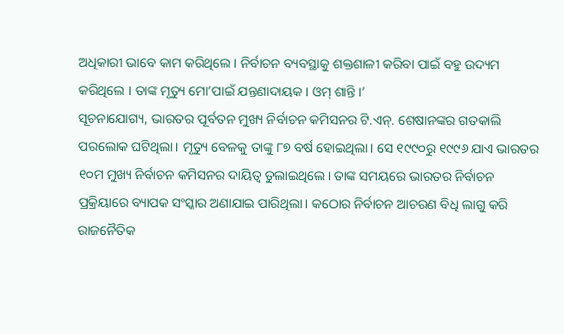ଅଧିକାରୀ ଭାବେ କାମ କରିଥିଲେ । ନିର୍ବାଚନ ବ୍ୟବସ୍ଥାକୁ ଶକ୍ତଶାଳୀ କରିବା ପାଇଁ ବହୁ ଉଦ୍ୟମ କରିଥିଲେ । ତାଙ୍କ ମୃତ୍ୟୁ ମୋ’ପାଇଁ ଯନ୍ତଣାଦାୟକ। ଓମ୍ ଶାନ୍ତି।’
ସୂଚନାଯୋଗ୍ୟ, ଭାରତର ପୂର୍ବତନ ମୁଖ୍ୟ ନିର୍ବାଚନ କମିସନର ଟି.ଏନ୍. ଶେଷାନଙ୍କର ଗତକାଲି ପରଲୋକ ଘଟିଥିଲା। ମୃତ୍ୟୁ ବେଳକୁ ତାଙ୍କୁ ୮୭ ବର୍ଷ ହୋଇଥିଲା। ସେ ୧୯୯୦ରୁ ୧୯୯୬ ଯାଏ ଭାରତର ୧୦ମ ମୁଖ୍ୟ ନିର୍ବାଚନ କମିସନର ଦାୟିତ୍ବ ତୁଲାଇଥିଲେ। ତାଙ୍କ ସମୟରେ ଭାରତର ନିର୍ବାଚନ ପ୍ରକ୍ରିୟାରେ ବ୍ୟାପକ ସଂସ୍କାର ଅଣାଯାଇ ପାରିଥିଲା। କଠୋର ନିର୍ବାଚନ ଆଚରଣ ବିଧି ଲାଗୁ କରି ରାଜନୈତିକ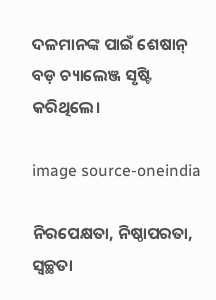ଦଳମାନଙ୍କ ପାଇଁ ଶେଷାନ୍ ବଡ଼ ଚ୍ୟାଲେଞ୍ଜ ସୃଷ୍ଟି କରିଥିଲେ।

image source-oneindia

ନିରପେକ୍ଷତା, ନିଷ୍ଠାପରତା, ସ୍ବଚ୍ଛତା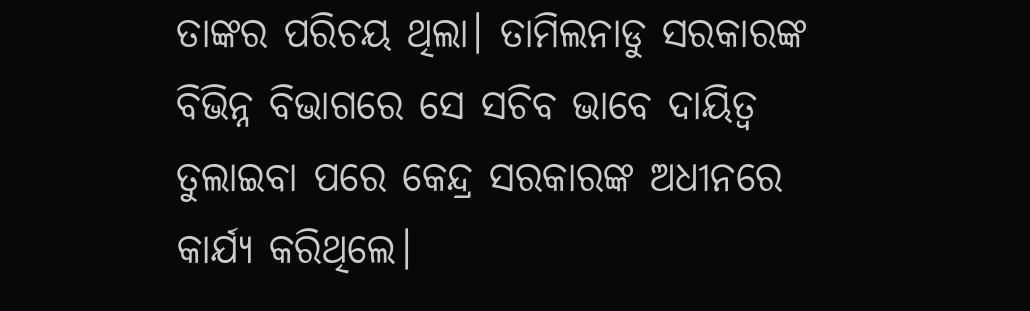ତାଙ୍କର ପରିଚୟ ଥିଲା। ତାମିଲନାଡୁ ସରକାରଙ୍କ ବିଭିନ୍ନ ବିଭାଗରେ ସେ ସଚିବ ଭାବେ ଦାୟିତ୍ବ ତୁଲାଇବା ପରେ କେନ୍ଦ୍ର ସରକାରଙ୍କ ଅଧୀନରେ କାର୍ଯ୍ୟ କରିଥିଲେ।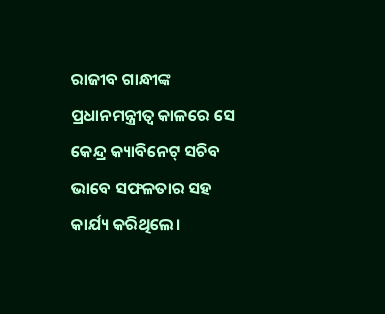ରାଜୀବ ଗାନ୍ଧୀଙ୍କ ପ୍ରଧାନମନ୍ତ୍ରୀତ୍ବ କାଳରେ ସେ କେନ୍ଦ୍ର କ୍ୟାବିନେଟ୍ ସଚିବ ଭାବେ ସଫଳତାର ସହ କାର୍ଯ୍ୟ କରିଥିଲେ।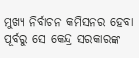ମୁଖ୍ୟ ନିର୍ବାଚନ କମିସନର ହେବା ପୂର୍ବରୁ ସେ କେନ୍ଦ୍ର ସରକାରଙ୍କ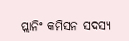ପ୍ଲାନିଂ କମିସନ ସଦସ୍ୟ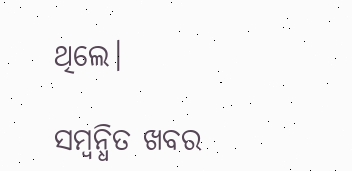ଥିଲେ।

ସମ୍ବନ୍ଧିତ ଖବର